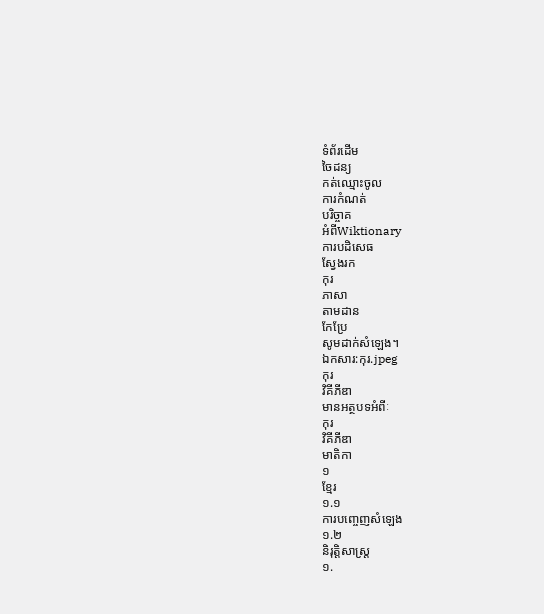ទំព័រដើម
ចៃដន្យ
កត់ឈ្មោះចូល
ការកំណត់
បរិច្ចាគ
អំពីWiktionary
ការបដិសេធ
ស្វែងរក
កុរ
ភាសា
តាមដាន
កែប្រែ
សូមដាក់សំឡេង។
ឯកសារ:កុរ.jpeg
កុរ
វិគីភីឌា
មានអត្ថបទអំពីៈ
កុរ
វិគីភីឌា
មាតិកា
១
ខ្មែរ
១.១
ការបញ្ចេញសំឡេង
១.២
និរុត្តិសាស្ត្រ
១.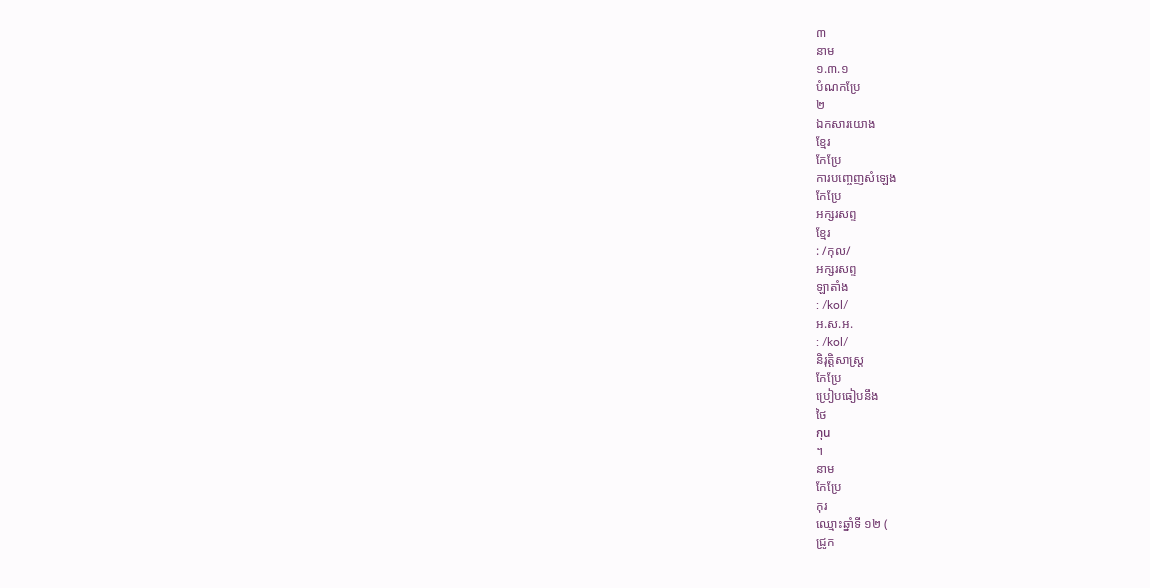៣
នាម
១.៣.១
បំណកប្រែ
២
ឯកសារយោង
ខ្មែរ
កែប្រែ
ការបញ្ចេញសំឡេង
កែប្រែ
អក្សរសព្ទ
ខ្មែរ
: /កុល/
អក្សរសព្ទ
ឡាតាំង
: /kol/
អ.ស.អ.
: /kol/
និរុត្តិសាស្ត្រ
កែប្រែ
ប្រៀបធៀបនឹង
ថៃ
กุน
។
នាម
កែប្រែ
កុរ
ឈ្មោះឆ្នាំទី ១២ (
ជ្រូក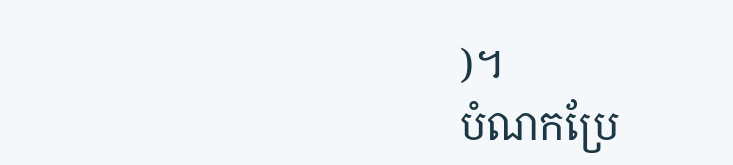)។
បំណកប្រែ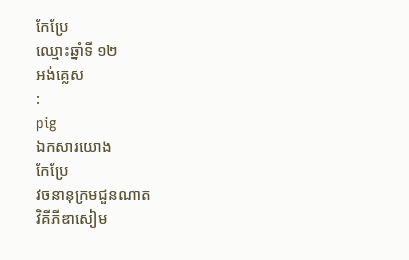កែប្រែ
ឈ្មោះឆ្នាំទី ១២
អង់គ្លេស
:
pig
ឯកសារយោង
កែប្រែ
វចនានុក្រមជួនណាត
វិគីភីឌាសៀម